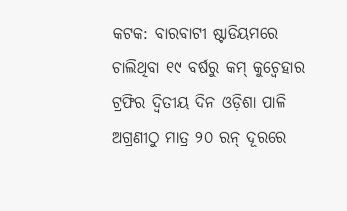କଟକ: ବାରବାଟୀ ଷ୍ଟାଡିୟମରେ ଚାଲିଥିବା ୧୯ ବର୍ଷରୁ କମ୍ କୁଚ୍ବେହାର ଟ୍ରଫିର ଦ୍ୱିତୀୟ ଦିନ ଓଡ଼ିଶା ପାଳି ଅଗ୍ରଣୀଠୁ ମାତ୍ର ୨୦ ରନ୍ ଦୂରରେ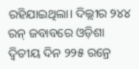ରହିଯାଇଥିଲା। ଦିଲ୍ଲୀର ୨୪୪ ରନ୍ ଜବାବରେ ଓଡ଼ିଶା ଦ୍ୱିତୀୟ ଦିନ ୨୨୫ ରନ୍ରେ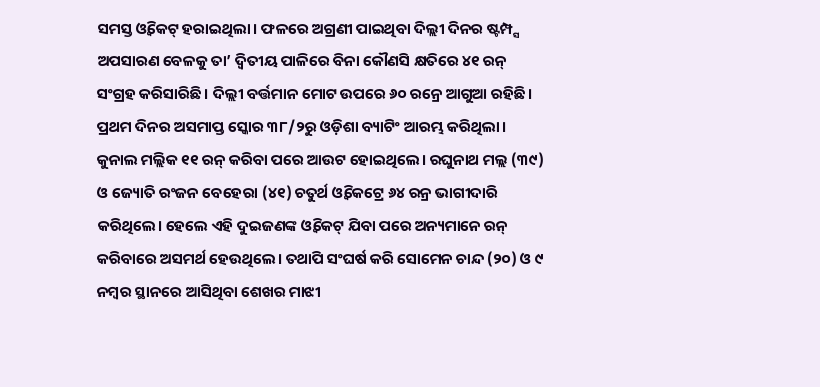ସମସ୍ତ ଓ୍ଵିକେଟ୍ ହରାଇଥିଲା। ଫଳରେ ଅଗ୍ରଣୀ ପାଇଥିବା ଦିଲ୍ଲୀ ଦିନର ଷ୍ଟମ୍ପ୍ସ ଅପସାରଣ ବେଳକୁ ତା’ ଦ୍ୱିତୀୟ ପାଳିରେ ବିନା କୌଣସି କ୍ଷତିରେ ୪୧ ରନ୍ ସଂଗ୍ରହ କରିସାରିଛି। ଦିଲ୍ଲୀ ବର୍ତ୍ତମାନ ମୋଟ ଉପରେ ୬୦ ରନ୍ରେ ଆଗୁଆ ରହିଛି।
ପ୍ରଥମ ଦିନର ଅସମାପ୍ତ ସ୍କୋର ୩୮/୨ରୁ ଓଡ଼ିଶା ବ୍ୟାଟିଂ ଆରମ୍ଭ କରିଥିଲା। କୁନାଲ ମଲ୍ଲିକ ୧୧ ରନ୍ କରିବା ପରେ ଆଉଟ ହୋଇଥିଲେ। ରଘୁନାଥ ମଲ୍ଲ (୩୯) ଓ ଜ୍ୟୋତି ରଂଜନ ବେହେରା (୪୧) ଚତୁର୍ଥ ଓ୍ଵିକେଟ୍ରେ ୬୪ ରନ୍ର ଭାଗୀଦାରି କରିଥିଲେ। ହେଲେ ଏହି ଦୁଇଜଣଙ୍କ ଓ୍ଵିକେଟ୍ ଯିବା ପରେ ଅନ୍ୟମାନେ ରନ୍ କରିବାରେ ଅସମର୍ଥ ହେଉଥିଲେ। ତଥାପି ସଂଘର୍ଷ କରି ସୋମେନ ଚାନ୍ଦ (୨୦) ଓ ୯ ନମ୍ବର ସ୍ଥାନରେ ଆସିଥିବା ଶେଖର ମାଝୀ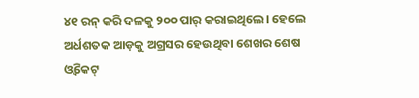୪୧ ରନ୍ କରି ଦଳକୁ ୨୦୦ ପାର୍ କରାଇଥିଲେ। ହେଲେ ଅର୍ଧଶତକ ଆଡ଼କୁ ଅଗ୍ରସର ହେଉଥିବା ଶେଖର ଶେଷ ଓ୍ଵିକେଟ୍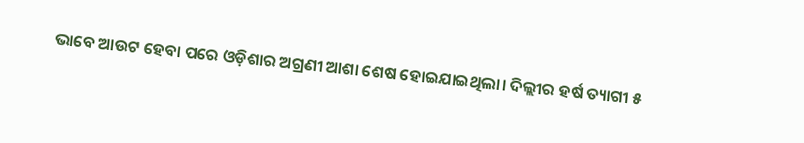ଭାବେ ଆଉଟ ହେବା ପରେ ଓଡ଼ିଶାର ଅଗ୍ରଣୀ ଆଶା ଶେଷ ହୋଇଯାଇଥିଲା। ଦିଲ୍ଲୀର ହର୍ଷ ତ୍ୟାଗୀ ୫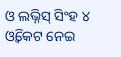ଓ ଲଭ୍ନିସ୍ ସିଂହ ୪ ଓ୍ଵିକେଟ ନେଇ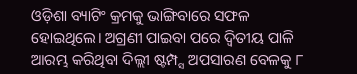ଓଡ଼ିଶା ବ୍ୟାଟିଂ କ୍ରମକୁ ଭାଙ୍ଗିବାରେ ସଫଳ ହୋଇଥିଲେ। ଅଗ୍ରଣୀ ପାଇବା ପରେ ଦ୍ୱିତୀୟ ପାଳି ଆରମ୍ଭ କରିଥିବା ଦିଲ୍ଲୀ ଷ୍ଟମ୍ପ୍ସ ଅପସାରଣ ବେଳକୁ ୮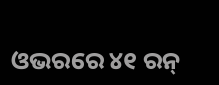ଓଭରରେ ୪୧ ରନ୍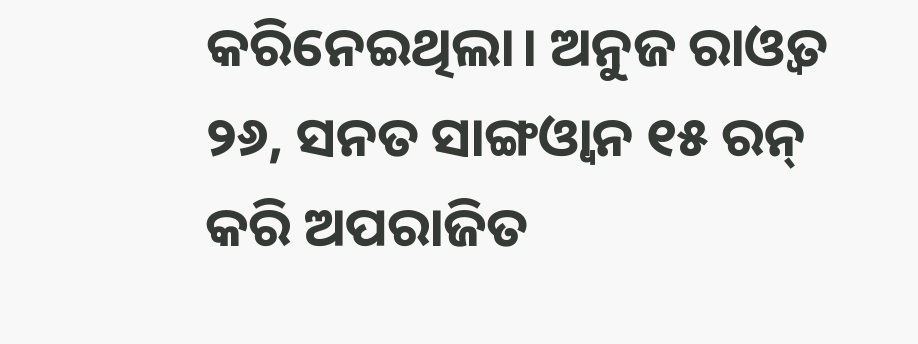କରିନେଇଥିଲା। ଅନୁଜ ରାଓ୍ଵତ ୨୬, ସନତ ସାଙ୍ଗଓ୍ଵାନ ୧୫ ରନ୍ କରି ଅପରାଜିତ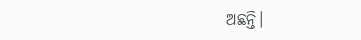ଅଛନ୍ତି।